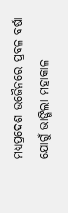ମଧ୍ୟପ୍ରଦେଶ ଉଜୈନରେ ପ୍ରବଳ ବର୍ଷା ଯୋଗୁଁ ଭାଙ୍ଗିଲା ମହାକାଳ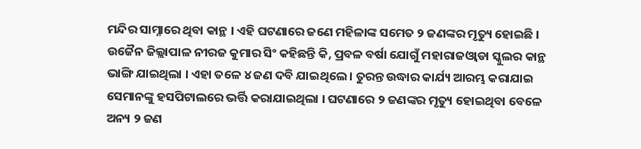ମନ୍ଦିର ସାମ୍ନାରେ ଥିବା କାନ୍ଥ । ଏହି ଘଟଣାରେ ଜଣେ ମହିଳାଙ୍କ ସମେତ ୨ ଜଣଙ୍କର ମୃତ୍ୟୁ ହୋଇଛି । ଉଜୈନ ଜିଲ୍ଲାପାଳ ନୀରଜ କୁମାର ସିଂ କହିଛନ୍ତି କି, ପ୍ରବଳ ବର୍ଷା ଯୋଗୁଁ ମହାରାଜଓ୍ୱାଡା ସ୍କୁଲର କାନ୍ଥ ଭାଙ୍ଗି ଯାଇଥିଲା । ଏହା ତଳେ ୪ ଜଣ ଦବି ଯାଇଥିଲେ । ତୁରନ୍ତ ଉଦ୍ଧାର କାର୍ଯ୍ୟ ଆରମ୍ଭ କରାଯାଇ ସେମାନଙ୍କୁ ହସପିଟାଲରେ ଭର୍ତ୍ତି କରାଯାଇଥିଲା । ଘଟଣାରେ ୨ ଜଣଙ୍କର ମୃତ୍ୟୁ ହୋଇଥିବା ବେଳେ ଅନ୍ୟ ୨ ଜଣ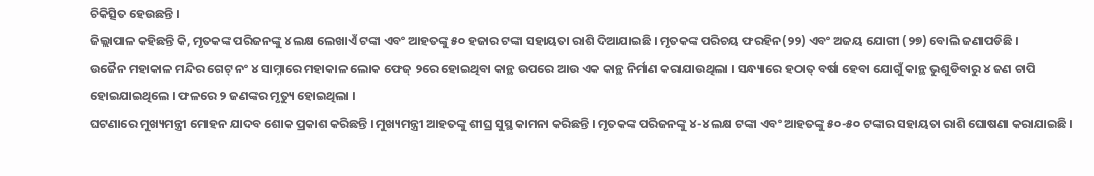ଚିକିତ୍ସିତ ହେଉଛନ୍ତି ।
ଜିଲ୍ଲାପାଳ କହିଛନ୍ତି କି, ମୃତକଙ୍କ ପରିଜନଙ୍କୁ ୪ ଲକ୍ଷ ଲେଖାଏଁ ଟଙ୍କା ଏବଂ ଆହତଙ୍କୁ ୫୦ ହଜାର ଟଙ୍କା ସହାୟତା ରାଶି ଦିଆଯାଇଛି । ମୃତକଙ୍କ ପରିଚୟ ଫରହିନ(୨୨) ଏବଂ ଅଜୟ ଯୋଗୀ (୨୭) ବୋଲି ଜଣାପଡିଛି ।
ଉଜୈନ ମହାକାଳ ମନ୍ଦିର ଗେଟ୍ ନଂ ୪ ସାମ୍ନାରେ ମହାକାଳ ଲୋକ ଫେଜ୍ ୨ରେ ହୋଇଥିବା କାନ୍ଥ ଉପରେ ଆଉ ଏକ କାନ୍ଥ ନିର୍ମାଣ କରାଯାଉଥିଲା । ସନ୍ଧ୍ୟାରେ ହଠାତ୍ ବର୍ଷା ହେବା ଯୋଗୁଁ କାନ୍ଥ ଭୁଶୁଡିବାରୁ ୪ ଜଣ ଚାପି ହୋଇଯାଇଥିଲେ । ଫଳରେ ୨ ଜଣଙ୍କର ମୃତ୍ୟୁ ହୋଇଥିଲା ।
ଘଟଣାରେ ମୁଖ୍ୟମନ୍ତ୍ରୀ ମୋହନ ଯାଦବ ଶୋକ ପ୍ରକାଶ କରିଛନ୍ତି । ମୁଖ୍ୟମନ୍ତ୍ରୀ ଆହତଙ୍କୁ ଶୀଘ୍ର ସୁସ୍ଥ କାମନା କରିଛନ୍ତି । ମୃତକଙ୍କ ପରିଜନଙ୍କୁ ୪-୪ ଲକ୍ଷ ଟଙ୍କା ଏବଂ ଆହତଙ୍କୁ ୫୦-୫୦ ଟଙ୍କାର ସହାୟତା ରାଶି ଘୋଷଣା କରାଯାଇଛି ।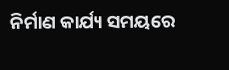ନିର୍ମାଣ କାର୍ଯ୍ୟ ସମୟରେ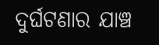ଦୁର୍ଘଟଣାର ଯାଞ୍ଚ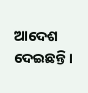ଆଦେଶ ଦେଇଛନ୍ତି ।